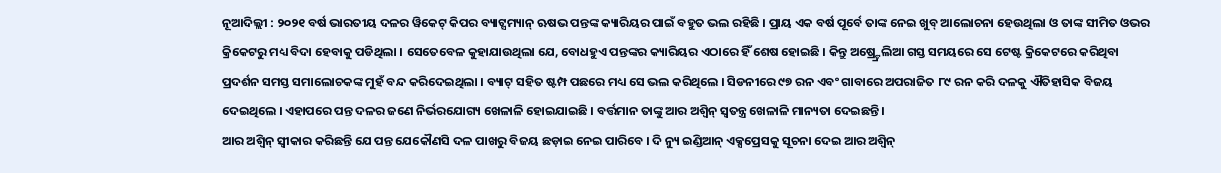ନୂଆଦିଲ୍ଲୀ : ୨୦୨୧ ବର୍ଷ ଭାରତୀୟ ଦଳର ୱିକେଟ୍ କିପର ବ୍ୟାଟ୍ସମ୍ୟାନ୍ ଋଷଭ ପନ୍ତଙ୍କ କ୍ୟାରିୟର ପାଇଁ ବହୁତ ଭଲ ରହିଛି । ପ୍ରାୟ ଏକ ବର୍ଷ ପୂର୍ବେ ତାଙ୍କ ନେଇ ଖୁବ୍ ଆଲୋଚନା ହେଉଥିଲା ଓ ତାଙ୍କ ସୀମିତ ଓଭର କ୍ରିକେଟରୁ ମଧ୍ୟ ବିଦା ହେବାକୁ ପଡିଥିଲା । ସେତେବେଳ କୁହାଯାଉଥିଲା ଯେ, ବୋଧହୁଏ ପନ୍ତଙ୍କର କ୍ୟାରିୟର ଏଠାରେ ହିଁ ଶେଷ ହୋଇଛି । କିନ୍ତୁ ଅଷ୍ର୍ଟ୍ରେଲିଆ ଗସ୍ତ ସମୟରେ ସେ ଟେଷ୍ଟ କ୍ରିକେଟରେ କରିଥିବା ପ୍ରଦର୍ଶନ ସମସ୍ତ ସମାଲୋଚକଙ୍କ ମୁହଁ ବନ୍ଦ କରିଦେଇଥିଲା । ବ୍ୟାଟ୍ ସହିତ ଷ୍ଟମ୍ପ ପଛରେ ମଧ୍ୟ ସେ ଭଲ କରିଥିଲେ । ସିଡନୀରେ ୯୭ ରନ ଏବଂ ଗାବାରେ ଅପରାଜିତ ୮୯ ରନ କରି ଦଳକୁ ଐତିହାସିକ ବିଜୟ ଦେଇଥିଲେ । ଏହାପରେ ପନ୍ତ ଦଳର ଜଣେ ନିର୍ଭରଯୋଗ୍ୟ ଖେଳାଳି ହୋଇଯାଇଛି । ବର୍ତ୍ତମାନ ତାଙ୍କୁ ଆର ଅଶ୍ୱିନ୍ ସ୍ୱତନ୍ତ୍ର ଖେଳାଳି ମାନ୍ୟତା ଦେଇଛନ୍ତି ।
ଆର ଅଶ୍ୱିନ୍ ସ୍ୱୀକାର କରିଛନ୍ତି ଯେ ପନ୍ତ ଯେକୌଣସି ଦଳ ପାଖରୁ ବିଜୟ ଛଡ଼ାଇ ନେଇ ପାରିବେ । ଦି ନ୍ୟୁ ଇଣ୍ଡିଆନ୍ ଏକ୍ସପ୍ରେସକୁ ସୂଚନା ଦେଇ ଆର ଅଶ୍ୱିନ୍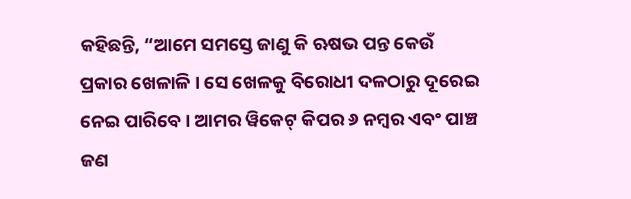କହିଛନ୍ତି, “ଆମେ ସମସ୍ତେ ଜାଣୁ କି ଋଷଭ ପନ୍ତ କେଉଁ ପ୍ରକାର ଖେଳାଳି । ସେ ଖେଳକୁ ବିରୋଧୀ ଦଳଠାରୁ ଦୂରେଇ ନେଇ ପାରିବେ । ଆମର ୱିକେଟ୍ କିପର ୬ ନମ୍ବର ଏବଂ ପାଞ୍ଚ ଜଣ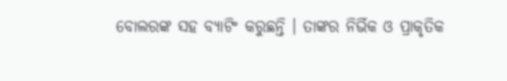ବୋଲରଙ୍କ ସହ ବ୍ୟାଟିଂ କରୁଛନ୍ତି । ତାଙ୍କର ନିର୍ଭିକ ଓ ପ୍ରାକୃତିକ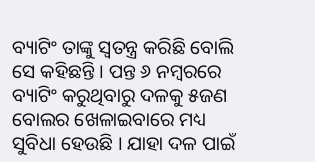ବ୍ୟାଟିଂ ତାଙ୍କୁ ସ୍ୱତନ୍ତ୍ର କରିଛି ବୋଲି ସେ କହିଛନ୍ତି । ପନ୍ତ ୬ ନମ୍ବରରେ ବ୍ୟାଟିଂ କରୁଥିବାରୁ ଦଳକୁ ୫ଜଣ ବୋଲର ଖେଳାଇବାରେ ମଧ୍ୟ ସୁବିଧା ହେଉଛି । ଯାହା ଦଳ ପାଇଁ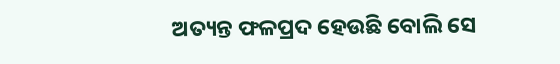ଅତ୍ୟନ୍ତ ଫଳପ୍ରଦ ହେଉଛି ବୋଲି ସେ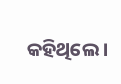କହିଥିଲେ ।